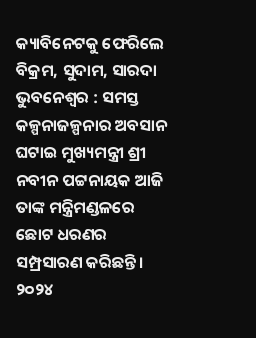କ୍ୟାବିନେଟକୁ ଫେରିଲେ ବିକ୍ରମ, ସୁଦାମ, ସାରଦା
ଭୁବନେଶ୍ୱର : ସମସ୍ତ କଳ୍ପନାଜଳ୍ପନାର ଅବସାନ ଘଟାଇ ମୁଖ୍ୟମନ୍ତ୍ରୀ ଶ୍ରୀ ନବୀନ ପଟ୍ଟନାୟକ ଆଜି ତାଙ୍କ ମନ୍ତ୍ରିମଣ୍ଡଳରେ ଛୋଟ ଧରଣର ସମ୍ପ୍ରସାରଣ କରିଛନ୍ତି । ୨୦୨୪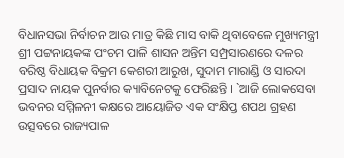ବିଧାନସଭା ନିର୍ବାଚନ ଆଉ ମାତ୍ର କିଛି ମାସ ବାକି ଥିବାବେଳେ ମୁଖ୍ୟମନ୍ତ୍ରୀ ଶ୍ରୀ ପଟ୍ଟନାୟକଙ୍କ ପଂଚମ ପାଳି ଶାସନ ଅନ୍ତିମ ସମ୍ପ୍ରସାରଣରେ ଦଳର ବରିଷ୍ଠ ବିଧାୟକ ବିକ୍ରମ କେଶରୀ ଆରୁଖ, ସୁଦାମ ମାରାଣ୍ଡି ଓ ସାରଦା ପ୍ରସାଦ ନାୟକ ପୁନର୍ବାର କ୍ୟାବିନେଟକୁ ଫେରିଛନ୍ତି । `ଆଜି ଲୋକସେବା ଭବନର ସମ୍ମିଳନୀ କକ୍ଷରେ ଆୟୋଜିତ ଏକ ସଂକ୍ଷିପ୍ତ ଶପଥ ଗ୍ରହଣ ଉତ୍ସବରେ ରାଜ୍ୟପାଳ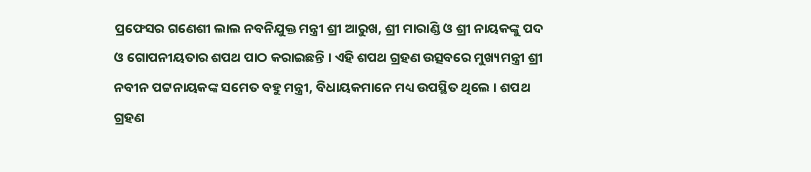ପ୍ରଫେସର ଗଣେଶୀ ଲାଲ ନବନିଯୁକ୍ତ ମନ୍ତ୍ରୀ ଶ୍ରୀ ଆରୁଖ, ଶ୍ରୀ ମାରାଣ୍ଡି ଓ ଶ୍ରୀ ନାୟକଙ୍କୁ ପଦ ଓ ଗୋପନୀୟତାର ଶପଥ ପାଠ କରାଇଛନ୍ତି । ଏହି ଶପଥ ଗ୍ରହଣ ଉତ୍ସବରେ ମୁଖ୍ୟମନ୍ତ୍ରୀ ଶ୍ରୀ ନବୀନ ପଟ୍ଟନାୟକଙ୍କ ସମେତ ବହୁ ମନ୍ତ୍ରୀ, ବିଧାୟକମାନେ ମଧ୍ୟ ଉପସ୍ଥିତ ଥିଲେ । ଶପଥ ଗ୍ରହଣ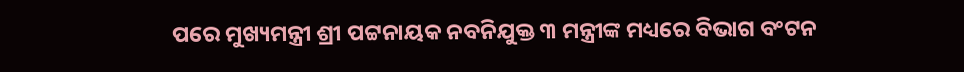ପରେ ମୁଖ୍ୟମନ୍ତ୍ରୀ ଶ୍ରୀ ପଟ୍ଟନାୟକ ନବନିଯୁକ୍ତ ୩ ମନ୍ତ୍ରୀଙ୍କ ମଧ୍ୟରେ ବିଭାଗ ବଂଟନ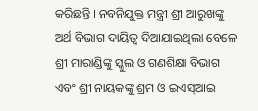କରିଛନ୍ତି । ନବନିଯୁକ୍ତ ମନ୍ତ୍ରୀ ଶ୍ରୀ ଆରୁଖଙ୍କୁ ଅର୍ଥ ବିଭାଗ ଦାୟିତ୍ୱ ଦିଆଯାଇଥିଲା ବେଳେ ଶ୍ରୀ ମାରାଣ୍ଡିଙ୍କୁ ସ୍କୁଲ ଓ ଗଣଶିକ୍ଷା ବିଭାଗ ଏବଂ ଶ୍ରୀ ନାୟକଙ୍କୁ ଶ୍ରମ ଓ ଇଏସ୍ଆଇ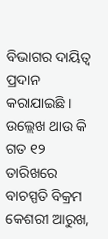ବିଭାଗର ଦାୟିତ୍ୱ ପ୍ରଦାନ କରାଯାଇଛି । ଉଲ୍ଲେଖ ଥାଉ କି ଗତ ୧୨ ତାରିଖରେ ବାଚସ୍ପତି ବିକ୍ରମ କେଶରୀ ଆରୁଖ,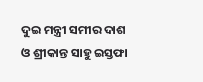ଦୁଇ ମନ୍ତ୍ରୀ ସମୀର ଦାଶ ଓ ଶ୍ରୀକାନ୍ତ ସାହୁ ଇସ୍ତଫା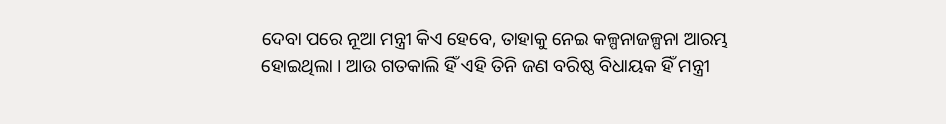ଦେବା ପରେ ନୂଆ ମନ୍ତ୍ରୀ କିଏ ହେବେ, ତାହାକୁ ନେଇ କଳ୍ପନାଜଳ୍ପନା ଆରମ୍ଭ ହୋଇଥିଲା । ଆଉ ଗତକାଲି ହିଁ ଏହି ତିନି ଜଣ ବରିଷ୍ଠ ବିଧାୟକ ହିଁ ମନ୍ତ୍ରୀ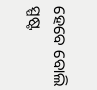ହେବେ ବୋଲି ସ୍ପଷ୍ଟ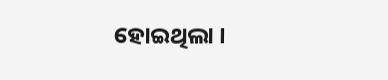ହୋଇଥିଲା ।